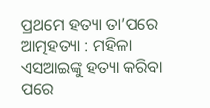ପ୍ରଥମେ ହତ୍ୟା ତା’ପରେ ଆତ୍ମହତ୍ୟା : ମହିଳା ଏସଆଇଙ୍କୁ ହତ୍ୟା କରିବା ପରେ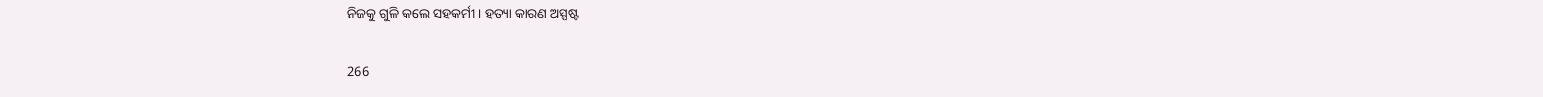ନିଜକୁ ଗୁଳି କଲେ ସହକର୍ମୀ । ହତ୍ୟା କାରଣ ଅସ୍ପଷ୍ଟ

266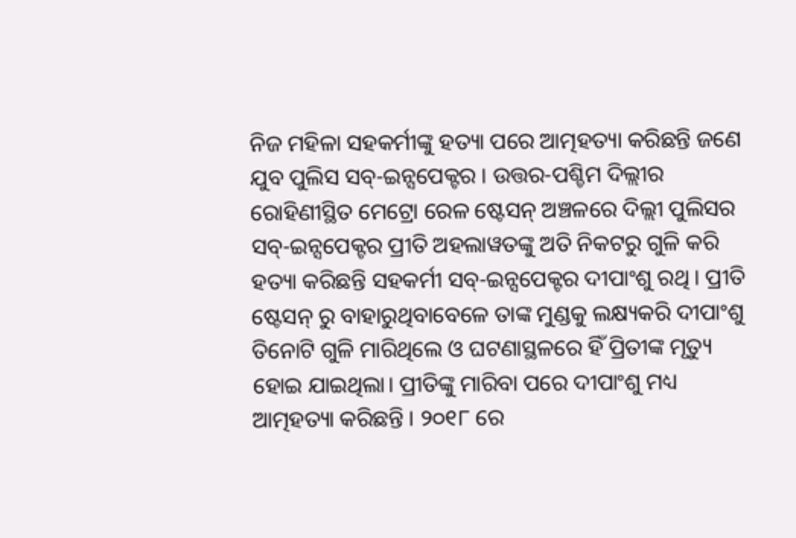ନିଜ ମହିଳା ସହକର୍ମୀଙ୍କୁ ହତ୍ୟା ପରେ ଆତ୍ମହତ୍ୟା କରିଛନ୍ତି ଜଣେ ଯୁବ ପୁଲିସ ସବ୍-ଇନ୍ସପେକ୍ଟର । ଉତ୍ତର-ପଶ୍ଚିମ ଦିଲ୍ଲୀର ରୋହିଣୀସ୍ଥିତ ମେଟ୍ରୋ ରେଳ ଷ୍ଟେସନ୍ ଅଞ୍ଚଳରେ ଦିଲ୍ଲୀ ପୁଲିସର ସବ୍-ଇନ୍ସପେକ୍ଟର ପ୍ରୀତି ଅହଲାୱତଙ୍କୁ ଅତି ନିକଟରୁ ଗୁଳି କରି ହତ୍ୟା କରିଛନ୍ତି ସହକର୍ମୀ ସବ୍-ଇନ୍ସପେକ୍ଟର ଦୀପାଂଶୁ ରଥି । ପ୍ରୀତି ଷ୍ଟେସନ୍ ରୁ ବାହାରୁଥିବାବେଳେ ତାଙ୍କ ମୁଣ୍ଡକୁ ଲକ୍ଷ୍ୟକରି ଦୀପାଂଶୁ ତିନୋଟି ଗୁଳି ମାରିଥିଲେ ଓ ଘଟଣାସ୍ଥଳରେ ହିଁ ପ୍ରିତୀଙ୍କ ମୃତ୍ୟୁ ହୋଇ ଯାଇଥିଲା। ପ୍ରୀତିଙ୍କୁ ମାରିବା ପରେ ଦୀପାଂଶୁ ମଧ୍ୟ ଆତ୍ମହତ୍ୟା କରିଛନ୍ତି । ୨୦୧୮ ରେ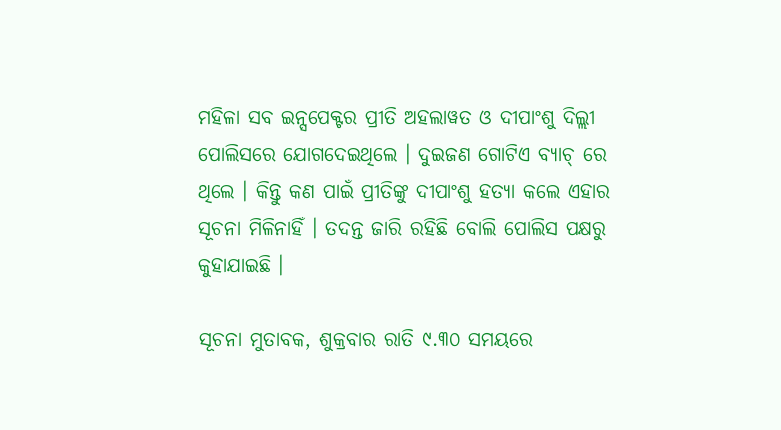ମହିଳା ସବ ଇନ୍ସପେକ୍ଟର ପ୍ରୀତି ଅହଲାୱତ ଓ ଦୀପାଂଶୁ ଦିଲ୍ଲୀ ପୋଲିସରେ ଯୋଗଦେଇଥିଲେ । ଦୁଇଜଣ ଗୋଟିଏ ବ୍ୟାଚ୍ ରେ ଥିଲେ । କିନ୍ତୁ କଣ ପାଇଁ ପ୍ରୀତିଙ୍କୁ ଦୀପାଂଶୁ ହତ୍ୟା କଲେ ଏହାର ସୂଚନା ମିଳିନାହିଁ । ତଦନ୍ତ ଜାରି ରହିଛି ବୋଲି ପୋଲିସ ପକ୍ଷରୁ କୁହାଯାଇଛି ।

ସୂଚନା ମୁତାବକ, ଶୁକ୍ରବାର ରାତି ୯.୩୦ ସମୟରେ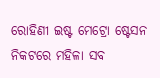ରୋହିଣୀ ଇଷ୍ଟ ମେଟ୍ରୋ ଷ୍ଟେସନ ନିକଟରେ ମହିଳା ସବ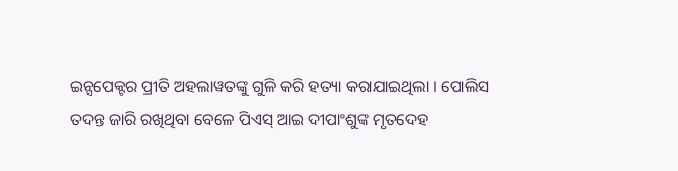ଇନ୍ସପେକ୍ଟର ପ୍ରୀତି ଅହଲାୱତଙ୍କୁ ଗୁଳି କରି ହତ୍ୟା କରାଯାଇଥିଲା । ପୋଲିସ ତଦନ୍ତ ଜାରି ରଖିଥିବା ବେଳେ ପିଏସ୍ ଆଇ ଦୀପାଂଶୁଙ୍କ ମୃତଦେହ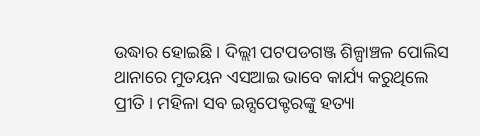ଉଦ୍ଧାର ହୋଇଛି । ଦିଲ୍ଲୀ ପଟପଡଗଞ୍ଜ ଶିଳ୍ପାଞ୍ଚଳ ପୋଲିସ ଥାନାରେ ମୁତୟନ ଏସଆଇ ଭାବେ କାର୍ଯ୍ୟ କରୁଥିଲେ ପ୍ରୀତି । ମହିଳା ସବ ଇନ୍ସପେକ୍ଟରଙ୍କୁ ହତ୍ୟା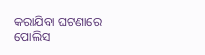କରାଯିବା ଘଟଣାରେ ପୋଲିସ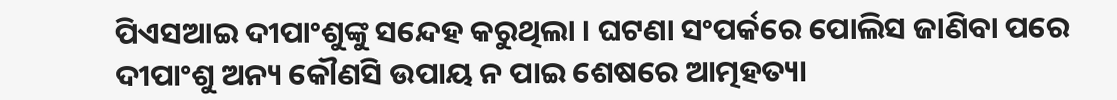ପିଏସଆଇ ଦୀପାଂଶୁଙ୍କୁ ସନ୍ଦେହ କରୁଥିଲା । ଘଟଣା ସଂପର୍କରେ ପୋଲିସ ଜାଣିବା ପରେ ଦୀପାଂଶୁ ଅନ୍ୟ କୌଣସି ଉପାୟ ନ ପାଇ ଶେଷରେ ଆତ୍ମହତ୍ୟା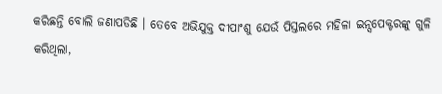କରିଛନ୍ତି ବୋଲି ଜଣାପଡିଛି । ତେବେ ଅଭିଯୁକ୍ତ ଦୀପାଂଶୁ ଯେଉଁ ପିସ୍ତଲରେ ମହିଳା ଇନ୍ସପେକ୍ଟରଙ୍କୁ ଗୁଳି କରିଥିଲା,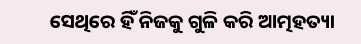ସେଥିରେ ହିଁ ନିଜକୁ ଗୁଳି କରି ଆତ୍ମହତ୍ୟା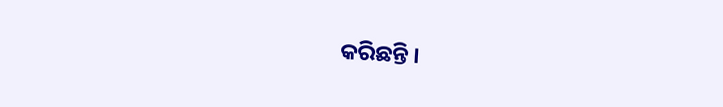କରିଛନ୍ତି ।